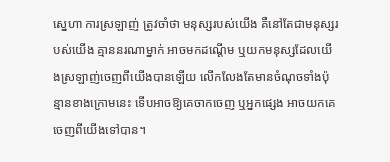ស្នេហា ការស្រឡាញ់ ត្រូវចាំថា មនុស្សរបស់យើង គឺនៅតែជាមនុស្សរបស់យើង គ្មាននរណាម្នាក់ អាចមកដណ្ដើម ឬយកមនុស្សដែលយើងស្រឡាញ់ចេញពីយើងបានឡើយ លើកលែងតែមានចំណុចទាំងប៉ុន្មានខាងក្រោមនេះ ទើបអាចឱ្យគេចាកចេញ ឬអ្នកផ្សេង អាចយកគេចេញពីយើងទៅបាន។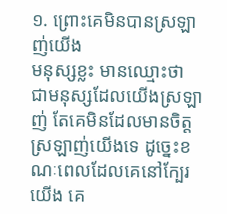១. ព្រោះគេមិនបានស្រឡាញ់យើង
មនុស្សខ្លះ មានឈ្មោះថា ជាមនុស្សដែលយើងស្រឡាញ់ តែគេមិនដែលមានចិត្តស្រឡាញ់យើងទេ ដូច្នេះខណៈពេលដែលគេនៅក្បែរយើង គេ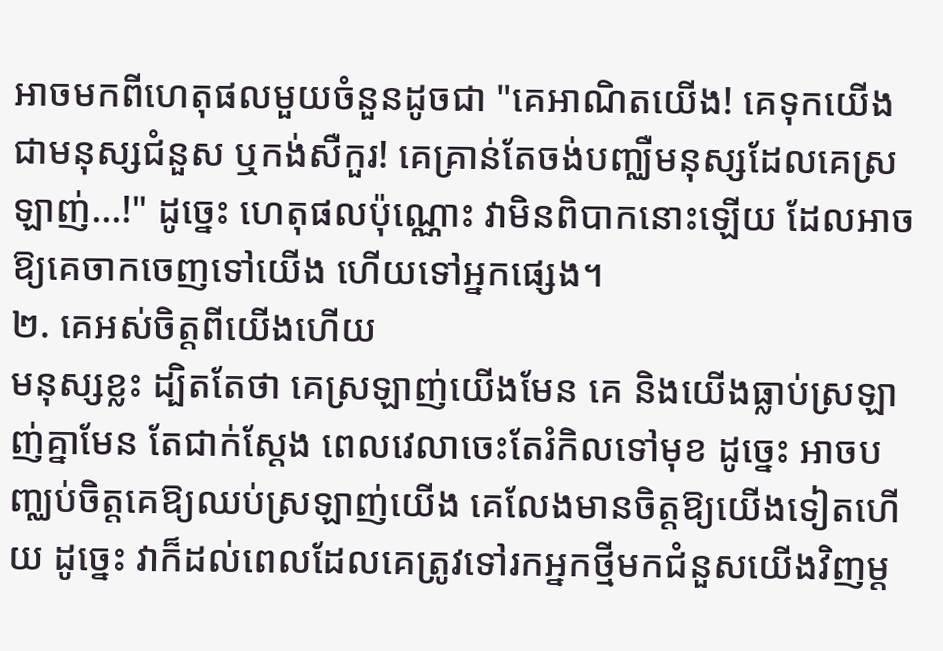អាចមកពីហេតុផលមួយចំនួនដូចជា "គេអាណិតយើង! គេទុកយើងជាមនុស្សជំនួស ឬកង់សឺកួរ! គេគ្រាន់តែចង់បញ្ឈឺមនុស្សដែលគេស្រឡាញ់...!" ដូច្នេះ ហេតុផលប៉ុណ្ណោះ វាមិនពិបាកនោះឡើយ ដែលអាចឱ្យគេចាកចេញទៅយើង ហើយទៅអ្នកផ្សេង។
២. គេអស់ចិត្តពីយើងហើយ
មនុស្សខ្លះ ដ្បិតតែថា គេស្រឡាញ់យើងមែន គេ និងយើងធ្លាប់ស្រឡាញ់គ្នាមែន តែជាក់ស្ដែង ពេលវេលាចេះតែរំកិលទៅមុខ ដូច្នេះ អាចបញ្ឈប់ចិត្តគេឱ្យឈប់ស្រឡាញ់យើង គេលែងមានចិត្តឱ្យយើងទៀតហើយ ដូច្នេះ វាក៏ដល់ពេលដែលគេត្រូវទៅរកអ្នកថ្មីមកជំនួសយើងវិញម្ដ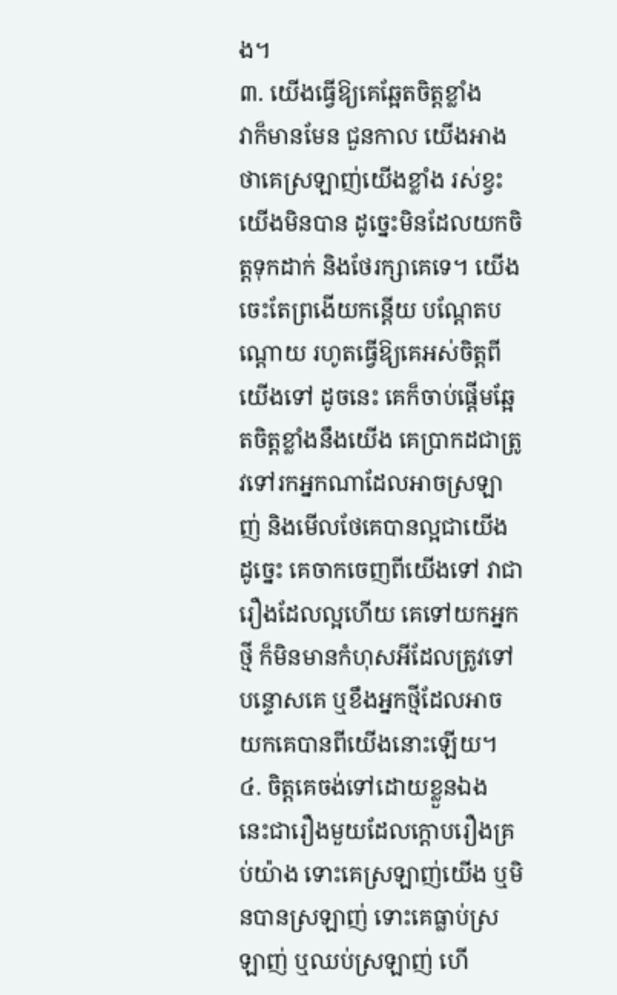ង។
៣. យើងធ្វើឱ្យគេឆ្អែតចិត្តខ្លាំង
វាក៏មានមែន ជួនកាល យើងអាងថាគេស្រឡាញ់យើងខ្លាំង រស់ខ្វះយើងមិនបាន ដូច្នេះមិនដែលយកចិត្តទុកដាក់ និងថែរក្សាគេទេ។ យើងចេះតែព្រងើយកន្តើយ បណ្ដែតបណ្ដោយ រហូតធ្វើឱ្យគេអស់ចិត្តពីយើងទៅ ដូចនេះ គេក៏ចាប់ផ្ដើមឆ្អែតចិត្តខ្លាំងនឹងយើង គេប្រាកដជាត្រូវទៅរកអ្នកណាដែលអាចស្រឡាញ់ និងមើលថែគេបានល្អជាយើង ដូច្នេះ គេចាកចេញពីយើងទៅ វាជារឿងដែលល្អហើយ គេទៅយកអ្នកថ្មី ក៏មិនមានកំហុសអីដែលត្រូវទៅបន្ទោសគេ ឬខឹងអ្នកថ្មីដែលអាចយកគេបានពីយើងនោះឡើយ។
៤. ចិត្តគេចង់ទៅដោយខ្លួនឯង
នេះជារឿងមួយដែលក្ដោបរឿងគ្រប់យ៉ាង ទោះគេស្រឡាញ់យើង ឬមិនបានស្រឡាញ់ ទោះគេធ្លាប់ស្រឡាញ់ ឬឈប់ស្រឡាញ់ ហើ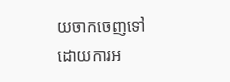យចាកចេញទៅដោយការអ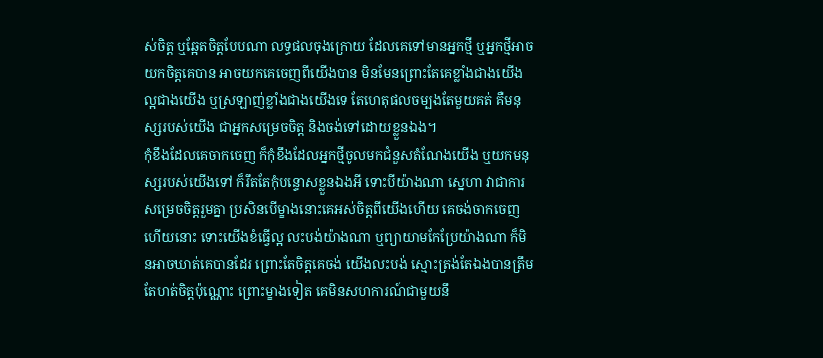ស់ចិត្ត ឬឆ្អែតចិត្តបែបណា លទ្ធផលចុងក្រោយ ដែលគេទៅមានអ្នកថ្មី ឬអ្នកថ្មីអាចយកចិត្តគេបាន អាចយកគេចេញពីយើងបាន មិនមែនព្រោះតែគេខ្លាំងជាងយើង ល្អជាងយើង ឬស្រឡាញ់ខ្លាំងជាងយើងទេ តែហេតុផលចម្បងតែមួយគត់ គឺមនុស្សរបស់យើង ជាអ្នកសម្រេចចិត្ត និងចង់ទៅដោយខ្លួនឯង។
កុំខឹងដែលគេចាកចេញ ក៏កុំខឹងដែលអ្នកថ្មីចូលមកជំនួសតំណែងយើង ឬយកមនុស្សរបស់យើងទៅ ក៏រឹតតែកុំបន្ទោសខ្លួនឯងអី ទោះបីយ៉ាងណា ស្នេហា វាជាការសម្រេចចិត្តរួមគ្នា ប្រសិនបើម្ខាងនោះគេអស់ចិត្តពីយើងហើយ គេចង់ចាកចេញហើយនោះ ទោះយើងខំធ្វើល្អ លះបង់យ៉ាងណា ឬព្យាយាមកែប្រែយ៉ាងណា ក៏មិនអាចឃាត់គេបានដែរ ព្រោះតែចិត្តគេចង់ យើងលះបង់ ស្មោះត្រង់តែឯងបានត្រឹមតែហត់ចិត្តប៉ុណ្ណោះ ព្រោះម្ខាងទៀត គេមិនសហការណ៍ជាមួយនឹ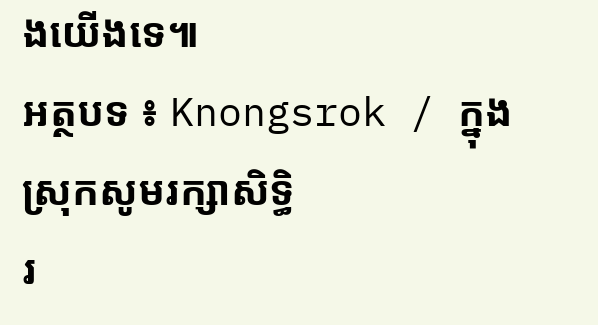ងយើងទេ៕
អត្ថបទ ៖ Knongsrok / ក្នុងស្រុកសូមរក្សាសិទ្ធិ
រ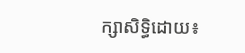ក្សាសិទ្ធិដោយ៖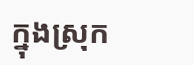ក្នុងស្រុក